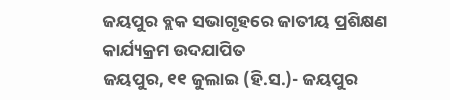ଜୟପୁର ବ୍ଲକ ସଭାଗୃହରେ ଜାତୀୟ ପ୍ରଶିକ୍ଷଣ କାର୍ଯ୍ୟକ୍ରମ ଉଦଯାପିତ
ଜୟପୁର, ୧୧ ଜୁଲାଇ (ହି.ସ.)- ଜୟପୁର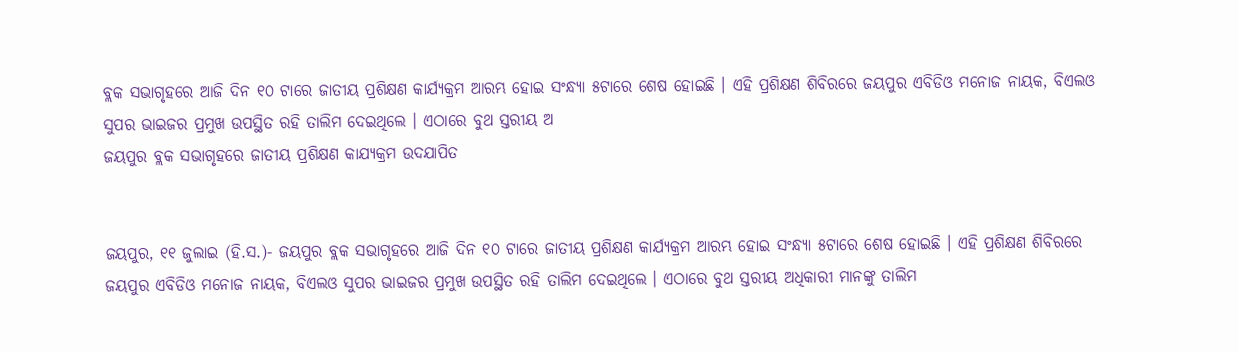ବ୍ଲକ ସଭାଗୃହରେ ଆଜି ଦିନ ୧୦ ଟାରେ ଜାତୀୟ ପ୍ରଶିକ୍ଷଣ କାର୍ଯ୍ୟକ୍ରମ ଆରମ୍ଭ ହୋଇ ସଂନ୍ଧ୍ୟା ୫ଟାରେ ଶେଷ ହୋଇଛି । ଏହି ପ୍ରଶିକ୍ଷଣ ଶିବିରରେ ଜୟପୁର ଏବିଡିଓ ମନୋଜ ନାୟକ, ବିଏଲଓ ସୁପର ଭାଇଜର ପ୍ରମୁଖ ଉପସ୍ଥିତ ରହି ତାଲିମ ଦେଇଥିଲେ । ଏଠାରେ ବୁଥ ସ୍ତରୀୟ ଅ
ଜୟପୁର ବ୍ଲକ ସଭାଗୃହରେ ଜାତୀୟ ପ୍ରଶିକ୍ଷଣ କାଯ୍ୟକ୍ରମ ଉଦଯାପିତ


ଜୟପୁର, ୧୧ ଜୁଲାଇ (ହି.ସ.)- ଜୟପୁର ବ୍ଲକ ସଭାଗୃହରେ ଆଜି ଦିନ ୧୦ ଟାରେ ଜାତୀୟ ପ୍ରଶିକ୍ଷଣ କାର୍ଯ୍ୟକ୍ରମ ଆରମ୍ଭ ହୋଇ ସଂନ୍ଧ୍ୟା ୫ଟାରେ ଶେଷ ହୋଇଛି । ଏହି ପ୍ରଶିକ୍ଷଣ ଶିବିରରେ ଜୟପୁର ଏବିଡିଓ ମନୋଜ ନାୟକ, ବିଏଲଓ ସୁପର ଭାଇଜର ପ୍ରମୁଖ ଉପସ୍ଥିତ ରହି ତାଲିମ ଦେଇଥିଲେ । ଏଠାରେ ବୁଥ ସ୍ତରୀୟ ଅଧିକାରୀ ମାନଙ୍କୁ ତାଲିମ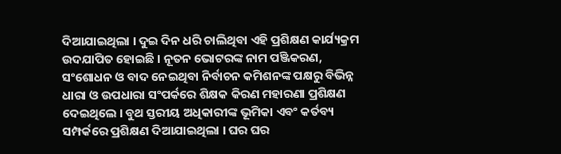ଦିଆଯାଇଥିଲା । ଦୁଇ ଦିନ ଧରି ଚାଲିଥିବା ଏହି ପ୍ରଶିକ୍ଷଣ କାର୍ଯ୍ୟକ୍ରମ ଉଦଯାପିତ ହୋଇଛି । ନୂତନ ଭୋଟରଙ୍କ ନାମ ପଞ୍ଜିକରଣ, ସଂଶୋଧନ ଓ ବାଦ ନେଇଥିବା ନିର୍ବାଚନ କମିଶନଙ୍କ ପକ୍ଷରୁ ବିଭିନ୍ନ ଧାରା ଓ ଉପଧାରା ସଂପର୍କରେ ଶିକ୍ଷକ କିରଣ ମହାରଣା ପ୍ରଶିକ୍ଷଣ ଦେଇଥିଲେ । ବୁଥ ସ୍ତରୀୟ ଅଧିକାରୀଙ୍କ ଭୂମିକା ଏବଂ କର୍ତବ୍ୟ ସମ୍ପର୍କରେ ପ୍ରଶିକ୍ଷଣ ଦିଆଯାଇଥିଲା । ଘର ଘର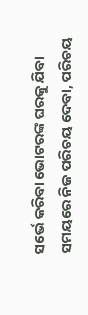ସର୍ଭେ କରିବା ଭୋଟରଙ୍କ ଘରକୁ ଯିବା ସମୟରେ ନିଜ ପରିଚୟ ଦେବା, ପରିଚୟ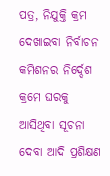ପତ୍ର, ନିଯୁକ୍ତି କ୍ରମ ଦେଖାଇବା ନିର୍ବାଚନ କମିଶନର ନିର୍ଦ୍ଦେଶ କ୍ରମେ ଘରକୁ ଆସିଥିବା ସୂଚନା ଦେବା ଆଦି ପ୍ରଶିକ୍ଷଣ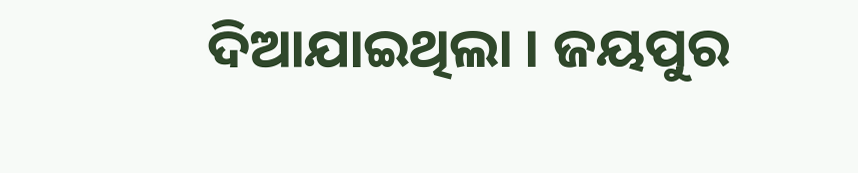ଦିଆଯାଇଥିଲା । ଜୟପୁର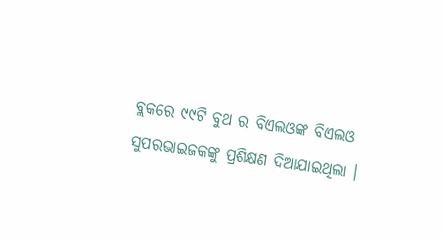ବ୍ଲକରେ ୯୯ଟି ବୁଥ ର ବିଏଲଓଙ୍କ ବିଏଲଓ ସୁପରଭାଇଜକଙ୍କୁ ପ୍ରଶିକ୍ଷଣ ଦିଆଯାଇଥିଲା ।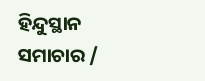ହିନ୍ଦୁସ୍ଥାନ ସମାଚାର /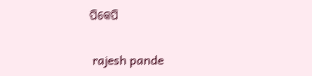ପିକେପି


 rajesh pande